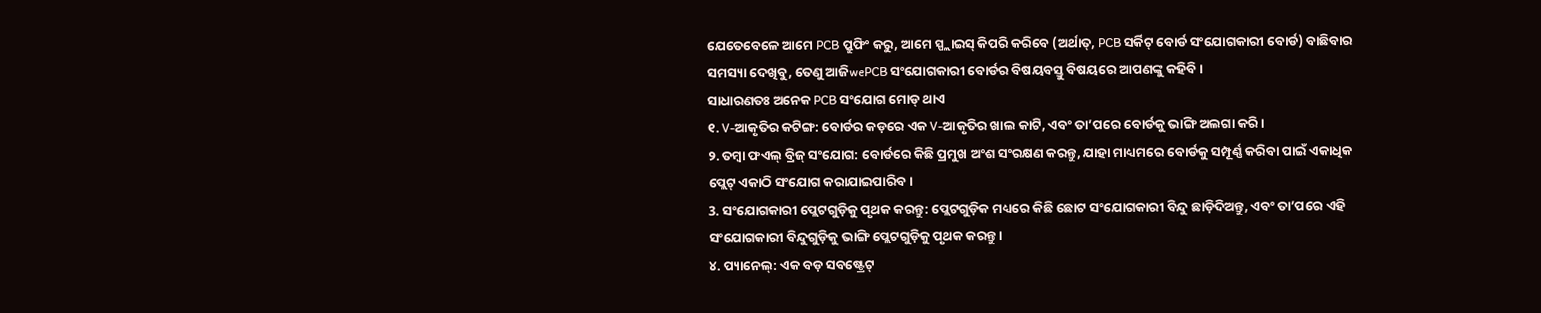ଯେତେବେଳେ ଆମେ PCB ପ୍ରୁଫିଂ କରୁ, ଆମେ ସ୍ପ୍ଲାଇସ୍ କିପରି କରିବେ (ଅର୍ଥାତ୍, PCB ସର୍କିଟ୍ ବୋର୍ଡ ସଂଯୋଗକାରୀ ବୋର୍ଡ) ବାଛିବାର ସମସ୍ୟା ଦେଖିବୁ, ତେଣୁ ଆଜିwePCB ସଂଯୋଗକାରୀ ବୋର୍ଡର ବିଷୟବସ୍ତୁ ବିଷୟରେ ଆପଣଙ୍କୁ କହିବି।
ସାଧାରଣତଃ ଅନେକ PCB ସଂଯୋଗ ମୋଡ୍ ଥାଏ
୧. V-ଆକୃତିର କଟିଙ୍ଗ: ବୋର୍ଡର କଡ଼ରେ ଏକ V-ଆକୃତିର ଖାଲ କାଟି, ଏବଂ ତା’ପରେ ବୋର୍ଡକୁ ଭାଙ୍ଗି ଅଲଗା କରି।
୨. ତମ୍ବା ଫଏଲ୍ ବ୍ରିଜ୍ ସଂଯୋଗ: ବୋର୍ଡରେ କିଛି ପ୍ରମୁଖ ଅଂଶ ସଂରକ୍ଷଣ କରନ୍ତୁ, ଯାହା ମାଧ୍ୟମରେ ବୋର୍ଡକୁ ସମ୍ପୂର୍ଣ୍ଣ କରିବା ପାଇଁ ଏକାଧିକ ପ୍ଲେଟ୍ ଏକାଠି ସଂଯୋଗ କରାଯାଇପାରିବ।
3. ସଂଯୋଗକାରୀ ପ୍ଲେଟଗୁଡ଼ିକୁ ପୃଥକ କରନ୍ତୁ: ପ୍ଲେଟଗୁଡ଼ିକ ମଧ୍ୟରେ କିଛି ଛୋଟ ସଂଯୋଗକାରୀ ବିନ୍ଦୁ ଛାଡ଼ିଦିଅନ୍ତୁ, ଏବଂ ତା’ପରେ ଏହି ସଂଯୋଗକାରୀ ବିନ୍ଦୁଗୁଡ଼ିକୁ ଭାଙ୍ଗି ପ୍ଲେଟଗୁଡ଼ିକୁ ପୃଥକ କରନ୍ତୁ।
୪. ପ୍ୟାନେଲ୍: ଏକ ବଡ଼ ସବଷ୍ଟ୍ରେଟ୍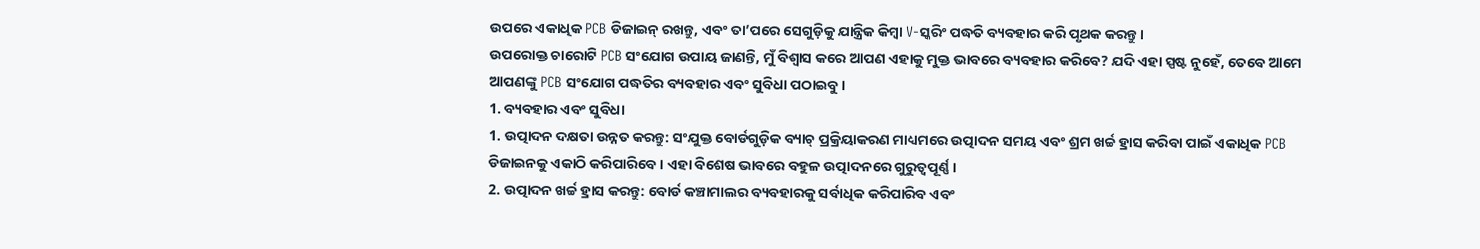ଉପରେ ଏକାଧିକ PCB ଡିଜାଇନ୍ ରଖନ୍ତୁ, ଏବଂ ତା’ପରେ ସେଗୁଡ଼ିକୁ ଯାନ୍ତ୍ରିକ କିମ୍ବା V-ସ୍କରିଂ ପଦ୍ଧତି ବ୍ୟବହାର କରି ପୃଥକ କରନ୍ତୁ।
ଉପରୋକ୍ତ ଚାରୋଟି PCB ସଂଯୋଗ ଉପାୟ ଜାଣନ୍ତି, ମୁଁ ବିଶ୍ୱାସ କରେ ଆପଣ ଏହାକୁ ମୁକ୍ତ ଭାବରେ ବ୍ୟବହାର କରିବେ? ଯଦି ଏହା ସ୍ପଷ୍ଟ ନୁହେଁ, ତେବେ ଆମେ ଆପଣଙ୍କୁ PCB ସଂଯୋଗ ପଦ୍ଧତିର ବ୍ୟବହାର ଏବଂ ସୁବିଧା ପଠାଇବୁ।
1. ବ୍ୟବହାର ଏବଂ ସୁବିଧା
1. ଉତ୍ପାଦନ ଦକ୍ଷତା ଉନ୍ନତ କରନ୍ତୁ: ସଂଯୁକ୍ତ ବୋର୍ଡଗୁଡ଼ିକ ବ୍ୟାଚ୍ ପ୍ରକ୍ରିୟାକରଣ ମାଧ୍ୟମରେ ଉତ୍ପାଦନ ସମୟ ଏବଂ ଶ୍ରମ ଖର୍ଚ୍ଚ ହ୍ରାସ କରିବା ପାଇଁ ଏକାଧିକ PCB ଡିଜାଇନକୁ ଏକାଠି କରିପାରିବେ। ଏହା ବିଶେଷ ଭାବରେ ବହୁଳ ଉତ୍ପାଦନରେ ଗୁରୁତ୍ୱପୂର୍ଣ୍ଣ।
2. ଉତ୍ପାଦନ ଖର୍ଚ୍ଚ ହ୍ରାସ କରନ୍ତୁ: ବୋର୍ଡ କଞ୍ଚାମାଲର ବ୍ୟବହାରକୁ ସର୍ବାଧିକ କରିପାରିବ ଏବଂ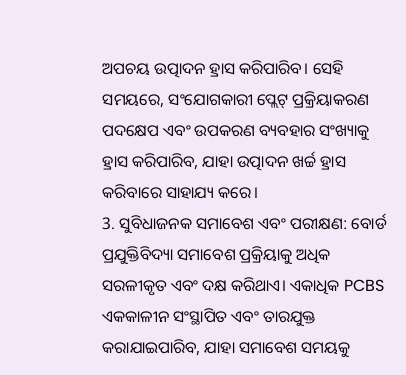ଅପଚୟ ଉତ୍ପାଦନ ହ୍ରାସ କରିପାରିବ। ସେହି ସମୟରେ, ସଂଯୋଗକାରୀ ପ୍ଲେଟ୍ ପ୍ରକ୍ରିୟାକରଣ ପଦକ୍ଷେପ ଏବଂ ଉପକରଣ ବ୍ୟବହାର ସଂଖ୍ୟାକୁ ହ୍ରାସ କରିପାରିବ, ଯାହା ଉତ୍ପାଦନ ଖର୍ଚ୍ଚ ହ୍ରାସ କରିବାରେ ସାହାଯ୍ୟ କରେ।
3. ସୁବିଧାଜନକ ସମାବେଶ ଏବଂ ପରୀକ୍ଷଣ: ବୋର୍ଡ ପ୍ରଯୁକ୍ତିବିଦ୍ୟା ସମାବେଶ ପ୍ରକ୍ରିୟାକୁ ଅଧିକ ସରଳୀକୃତ ଏବଂ ଦକ୍ଷ କରିଥାଏ। ଏକାଧିକ PCBS ଏକକାଳୀନ ସଂସ୍ଥାପିତ ଏବଂ ତାରଯୁକ୍ତ କରାଯାଇପାରିବ, ଯାହା ସମାବେଶ ସମୟକୁ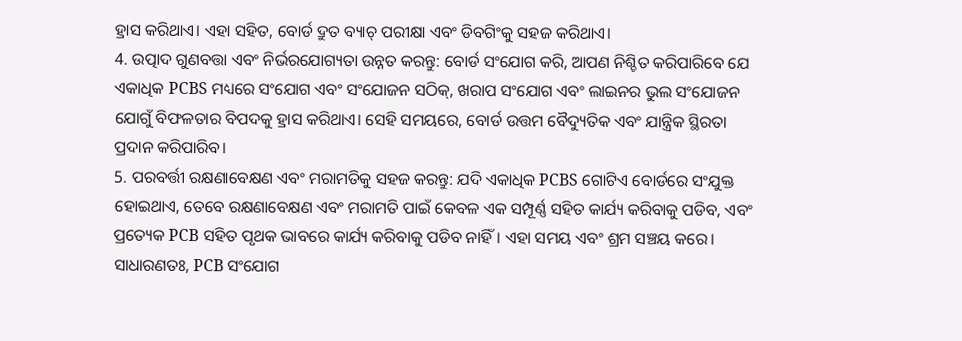ହ୍ରାସ କରିଥାଏ। ଏହା ସହିତ, ବୋର୍ଡ ଦ୍ରୁତ ବ୍ୟାଚ୍ ପରୀକ୍ଷା ଏବଂ ଡିବଗିଂକୁ ସହଜ କରିଥାଏ।
4. ଉତ୍ପାଦ ଗୁଣବତ୍ତା ଏବଂ ନିର୍ଭରଯୋଗ୍ୟତା ଉନ୍ନତ କରନ୍ତୁ: ବୋର୍ଡ ସଂଯୋଗ କରି, ଆପଣ ନିଶ୍ଚିତ କରିପାରିବେ ଯେ ଏକାଧିକ PCBS ମଧ୍ୟରେ ସଂଯୋଗ ଏବଂ ସଂଯୋଜନ ସଠିକ୍, ଖରାପ ସଂଯୋଗ ଏବଂ ଲାଇନର ଭୁଲ ସଂଯୋଜନ ଯୋଗୁଁ ବିଫଳତାର ବିପଦକୁ ହ୍ରାସ କରିଥାଏ। ସେହି ସମୟରେ, ବୋର୍ଡ ଉତ୍ତମ ବୈଦ୍ୟୁତିକ ଏବଂ ଯାନ୍ତ୍ରିକ ସ୍ଥିରତା ପ୍ରଦାନ କରିପାରିବ।
5. ପରବର୍ତ୍ତୀ ରକ୍ଷଣାବେକ୍ଷଣ ଏବଂ ମରାମତିକୁ ସହଜ କରନ୍ତୁ: ଯଦି ଏକାଧିକ PCBS ଗୋଟିଏ ବୋର୍ଡରେ ସଂଯୁକ୍ତ ହୋଇଥାଏ, ତେବେ ରକ୍ଷଣାବେକ୍ଷଣ ଏବଂ ମରାମତି ପାଇଁ କେବଳ ଏକ ସମ୍ପୂର୍ଣ୍ଣ ସହିତ କାର୍ଯ୍ୟ କରିବାକୁ ପଡିବ, ଏବଂ ପ୍ରତ୍ୟେକ PCB ସହିତ ପୃଥକ ଭାବରେ କାର୍ଯ୍ୟ କରିବାକୁ ପଡିବ ନାହିଁ। ଏହା ସମୟ ଏବଂ ଶ୍ରମ ସଞ୍ଚୟ କରେ।
ସାଧାରଣତଃ, PCB ସଂଯୋଗ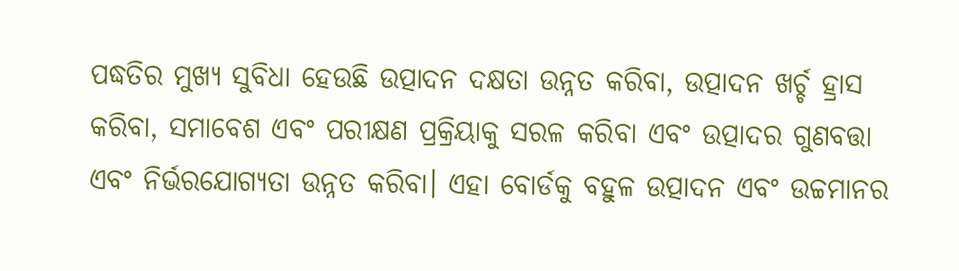ପଦ୍ଧତିର ମୁଖ୍ୟ ସୁବିଧା ହେଉଛି ଉତ୍ପାଦନ ଦକ୍ଷତା ଉନ୍ନତ କରିବା, ଉତ୍ପାଦନ ଖର୍ଚ୍ଚ ହ୍ରାସ କରିବା, ସମାବେଶ ଏବଂ ପରୀକ୍ଷଣ ପ୍ରକ୍ରିୟାକୁ ସରଳ କରିବା ଏବଂ ଉତ୍ପାଦର ଗୁଣବତ୍ତା ଏବଂ ନିର୍ଭରଯୋଗ୍ୟତା ଉନ୍ନତ କରିବା। ଏହା ବୋର୍ଡକୁ ବହୁଳ ଉତ୍ପାଦନ ଏବଂ ଉଚ୍ଚମାନର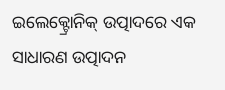ଇଲେକ୍ଟ୍ରୋନିକ୍ ଉତ୍ପାଦରେ ଏକ ସାଧାରଣ ଉତ୍ପାଦନ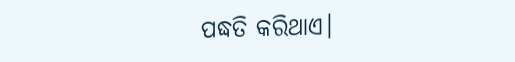ପଦ୍ଧତି କରିଥାଏ।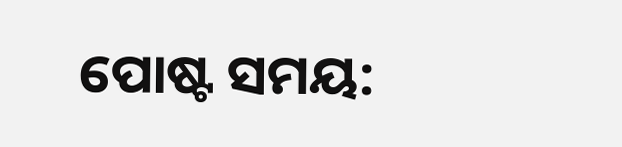ପୋଷ୍ଟ ସମୟ: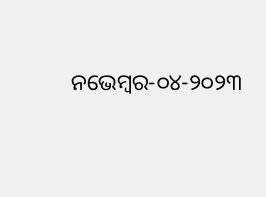ନଭେମ୍ବର-୦୪-୨୦୨୩